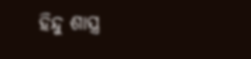ହିନ୍ଦୁ ଶାସ୍ତ୍ର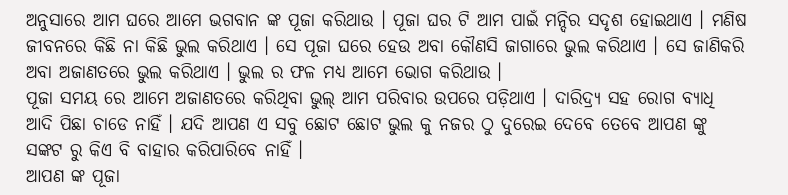ଅନୁସାରେ ଆମ ଘରେ ଆମେ ଭଗବାନ ଙ୍କ ପୂଜା କରିଥାଉ । ପୂଜା ଘର ଟି ଆମ ପାଇଁ ମନ୍ଦିର ସଦୃଶ ହୋଇଥାଏ । ମଣିଷ ଜୀବନରେ କିଛି ନା କିଛି ଭୁଲ କରିଥାଏ । ସେ ପୂଜା ଘରେ ହେଉ ଅବା କୌଣସି ଜାଗାରେ ଭୁଲ କରିଥାଏ । ସେ ଜାଣିକରି ଅବା ଅଜାଣତରେ ଭୁଲ କରିଥାଏ । ଭୁଲ ର ଫଳ ମଧ୍ୟ ଆମେ ଭୋଗ କରିଥାଉ ।
ପୂଜା ସମୟ ରେ ଆମେ ଅଜାଣତରେ କରିଥିବା ଭୁଲ୍ ଆମ ପରିବାର ଉପରେ ପଡ଼ିଥାଏ । ଦାରିଦ୍ର୍ୟ ସହ ରୋଗ ବ୍ୟାଧି ଆଦି ପିଛା ଚାଡେ ନାହିଁ । ଯଦି ଆପଣ ଏ ସବୁ ଛୋଟ ଛୋଟ ଭୁଲ କୁ ନଜର ଠୁ ଦୁରେଇ ଦେବେ ତେବେ ଆପଣ ଙ୍କୁ ସଙ୍କଟ ରୁ କିଏ ବି ବାହାର କରିପାରିବେ ନାହିଁ ।
ଆପଣ ଙ୍କ ପୂଜା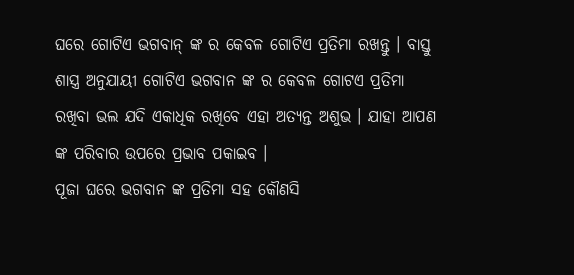ଘରେ ଗୋଟିଏ ଭଗବାନ୍ ଙ୍କ ର କେବଳ ଗୋଟିଏ ପ୍ରତିମା ରଖନ୍ତୁ । ବାସ୍ତୁ ଶାସ୍ତ୍ର ଅନୁଯାୟୀ ଗୋଟିଏ ଭଗବାନ ଙ୍କ ର କେବଳ ଗୋଟଏ ପ୍ରତିମା ରଖିବା ଭଲ ଯଦି ଏକାଧିକ ରଖିବେ ଏହା ଅତ୍ୟନ୍ତ ଅଶୁଭ । ଯାହା ଆପଣ ଙ୍କ ପରିବାର ଉପରେ ପ୍ରଭାବ ପକାଇବ ।
ପୂଜା ଘରେ ଭଗବାନ ଙ୍କ ପ୍ରତିମା ସହ କୌଣସି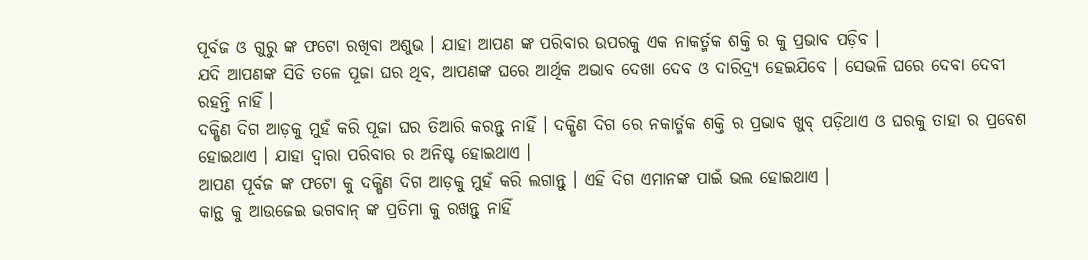ପୂର୍ବଜ ଓ ଗୁରୁ ଙ୍କ ଫଟୋ ରଖିବା ଅଶୁଭ । ଯାହା ଆପଣ ଙ୍କ ପରିବାର ଉପରକୁ ଏକ ନାକର୍ତ୍ମକ ଶକ୍ତି ର କୁ ପ୍ରଭାବ ପଡ଼ିବ ।
ଯଦି ଆପଣଙ୍କ ସିଡି ତଳେ ପୂଜା ଘର ଥିବ, ଆପଣଙ୍କ ଘରେ ଆର୍ଥିକ ଅଭାବ ଦେଖା ଦେବ ଓ ଦାରିଦ୍ର୍ୟ ହେଇଯିବେ । ସେଭଳି ଘରେ ଦେବା ଦେବୀ ରହନ୍ତି ନାହିଁ ।
ଦକ୍ଷିଣ ଦିଗ ଆଡ଼କୁ ମୁହଁ କରି ପୂଜା ଘର ତିଆରି କରନ୍ତୁ ନାହିଁ । ଦକ୍ଷିଣ ଦିଗ ରେ ନକାର୍ତ୍ମକ ଶକ୍ତି ର ପ୍ରଭାବ ଖୁବ୍ ପଡ଼ିଥାଏ ଓ ଘରକୁ ତାହା ର ପ୍ରବେଶ ହୋଇଥାଏ । ଯାହା ଦ୍ଵାରା ପରିବାର ର ଅନିଷ୍ଟ ହୋଇଥାଏ ।
ଆପଣ ପୂର୍ବଜ ଙ୍କ ଫଟୋ କୁ ଦକ୍ଷିଣ ଦିଗ ଆଡ଼କୁ ମୁହଁ କରି ଲଗାନ୍ତୁ । ଏହି ଦିଗ ଏମାନଙ୍କ ପାଇଁ ଭଲ ହୋଇଥାଏ ।
କାନ୍ଥ କୁ ଆଉଜେଇ ଭଗବାନ୍ ଙ୍କ ପ୍ରତିମା କୁ ରଖନ୍ତୁ ନାହିଁ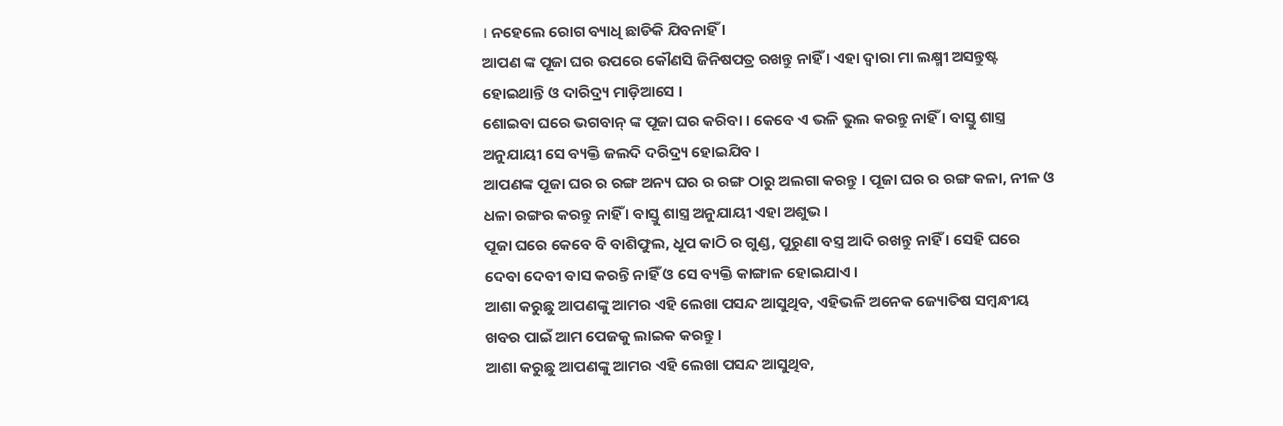। ନହେଲେ ରୋଗ ବ୍ୟାଧି ଛାଡିକି ଯିବନାହିଁ ।
ଆପଣ ଙ୍କ ପୂଜା ଘର ଉପରେ କୌଣସି ଜିନିଷପତ୍ର ରଖନ୍ତୁ ନାହିଁ । ଏହା ଦ୍ବାରା ମା ଲକ୍ଷ୍ମୀ ଅସନ୍ତୁଷ୍ଟ ହୋଇଥାନ୍ତି ଓ ଦାରିଦ୍ର୍ୟ ମାଡ଼ିଆସେ ।
ଶୋଇବା ଘରେ ଭଗବାନ୍ ଙ୍କ ପୂଜା ଘର କରିବା । କେବେ ଏ ଭଳି ଭୁଲ କରନ୍ତୁ ନାହିଁ । ବାସ୍ତୁ ଶାସ୍ତ୍ର ଅନୁଯାୟୀ ସେ ବ୍ୟକ୍ତି ଜଲଦି ଦରିଦ୍ର୍ୟ ହୋଇଯିବ ।
ଆପଣଙ୍କ ପୂଜା ଘର ର ରଙ୍ଗ ଅନ୍ୟ ଘର ର ରଙ୍ଗ ଠାରୁ ଅଲଗା କରନ୍ତୁ । ପୂଜା ଘର ର ରଙ୍ଗ କଳା, ନୀଳ ଓ ଧଳା ରଙ୍ଗର କରନ୍ତୁ ନାହିଁ । ବାସ୍ତୁ ଶାସ୍ତ୍ର ଅନୁଯାୟୀ ଏହା ଅଶୁଭ ।
ପୂଜା ଘରେ କେବେ ବି ବାଶିଫୁଲ, ଧୂପ କାଠି ର ଗୁଣ୍ଡ, ପୁରୁଣା ବସ୍ତ୍ର ଆଦି ରଖନ୍ତୁ ନାହିଁ । ସେହି ଘରେ ଦେବା ଦେବୀ ବାସ କରନ୍ତି ନାହିଁ ଓ ସେ ବ୍ୟକ୍ତି କାଙ୍ଗାଳ ହୋଇଯାଏ ।
ଆଶା କରୁଛୁ ଆପଣଙ୍କୁ ଆମର ଏହି ଲେଖା ପସନ୍ଦ ଆସୁଥିବ, ଏହିଭଳି ଅନେକ ଜ୍ୟୋତିଷ ସମ୍ବନ୍ଧୀୟ ଖବର ପାଇଁ ଆମ ପେଜକୁ ଲାଇକ କରନ୍ତୁ ।
ଆଶା କରୁଛୁ ଆପଣଙ୍କୁ ଆମର ଏହି ଲେଖା ପସନ୍ଦ ଆସୁଥିବ,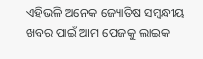ଏହିଭଳି ଅନେକ ଜ୍ୟୋତିଷ ସମ୍ବନ୍ଧୀୟ ଖବର ପାଇଁ ଆମ ପେଜକୁ ଲାଇକ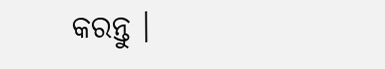କରନ୍ତୁ ।